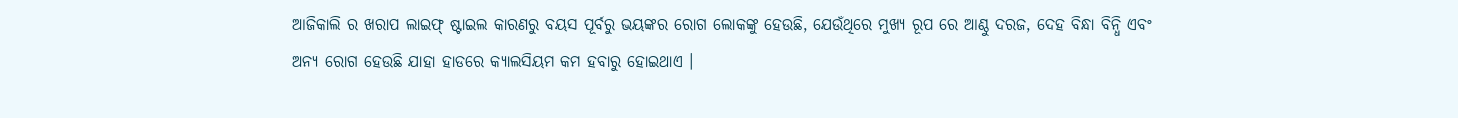ଆଜିକାଲି ର ଖରାପ ଲାଇଫ୍ ଷ୍ଟାଇଲ କାରଣରୁ ବୟସ ପୂର୍ବରୁ ଭୟଙ୍କର ରୋଗ ଲୋକଙ୍କୁ ହେଉଛି, ଯେଉଁଥିରେ ମୁଖ୍ୟ ରୂପ ରେ ଆଣ୍ଠୁ ଦରଜ, ଦେହ ବିନ୍ଧା ବିନ୍ଧି ଏବଂ ଅନ୍ୟ ରୋଗ ହେଉଛି ଯାହା ହାଡରେ କ୍ୟାଲସିୟମ କମ ହବାରୁ ହୋଇଥାଏ ।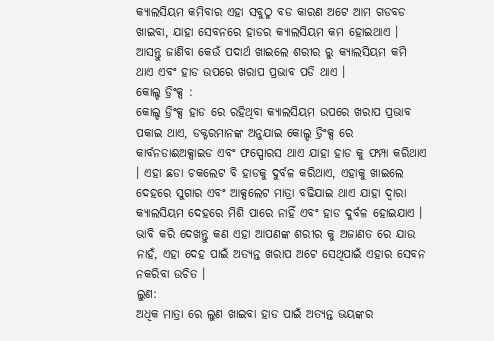କ୍ୟାଲସିୟମ କମିବାର ଏହା ସବୁଠୁ ବଡ କାରଣ ଅଟେ ଆମ ଗଡବଡ ଖାଇବା, ଯାହା ସେବନରେ ହାଡର କ୍ୟାଲସିୟମ କମ ହୋଇଥାଏ । ଆସନ୍ତୁ ଜାଣିବା କେଉଁ ପଦାର୍ଥ ଖାଇଲେ ଶରୀର ରୁ କ୍ୟାଲସିୟମ କମି ଥାଏ ଏବଂ ହାଡ ଉପରେ ଖରାପ ପ୍ରଭାବ ପଡି ଥାଏ ।
କୋଲ୍ଡ ଡ୍ରିଂକ୍ସ :
କୋଲ୍ଡ ଡ୍ରିଂକ୍ସ ହାଡ ରେ ରହିଥିବା କ୍ୟାଲସିୟମ ଉପରେ ଖରାପ ପ୍ରଭାବ ପକାଇ ଥାଏ, ଡକ୍ଟରମାନଙ୍କ ଅନୁଯାଇ କୋଲ୍ଡ ଡ୍ରିଂକ୍ସ ରେ କାର୍ବନଡାଈଅକ୍ସାଇଡ ଏବଂ ଫସ୍ପୋରସ ଥାଏ ଯାହା ହାଡ କୁ ଫମ୍ପା କରିଥାଏ । ଏହା ଛଡା ଚକଲେଟ ବି ହାଡକୁ ଦୁର୍ବଳ କରିଥାଏ, ଏହାକୁ ଖାଇଲେ ଦେହରେ ସୁଗାର ଏବଂ ଆକ୍ସଲେଟ ମାତ୍ରା ବଢିଯାଇ ଥାଏ ଯାହା ଦ୍ଵାରା କ୍ୟାଲସିୟମ ଦେହରେ ମିଶି ପାରେ ନାହିଁ ଏବଂ ହାଡ ଦୁର୍ବଳ ହୋଇଯାଏ । ଭାବି କରି ଦେଖନ୍ତୁ କଣ ଏହା ଆପଣଙ୍କ ଶରୀର କୁ ଅଜାଣତ ରେ ଯାଉ ନାହଁ, ଏହା ଦେହ ପାଇଁ ଅତ୍ୟନ୍ତ ଖରାପ ଅଟେ ସେଥିପାଇଁ ଏହାର ସେବନ ନକରିବା ଉଚିତ ।
ଲୁଣ:
ଅଧିକ ମାତ୍ରା ରେ ଲୁଣ ଖାଇବା ହାଡ ପାଇଁ ଅତ୍ୟନ୍ତ ଭୟଙ୍କର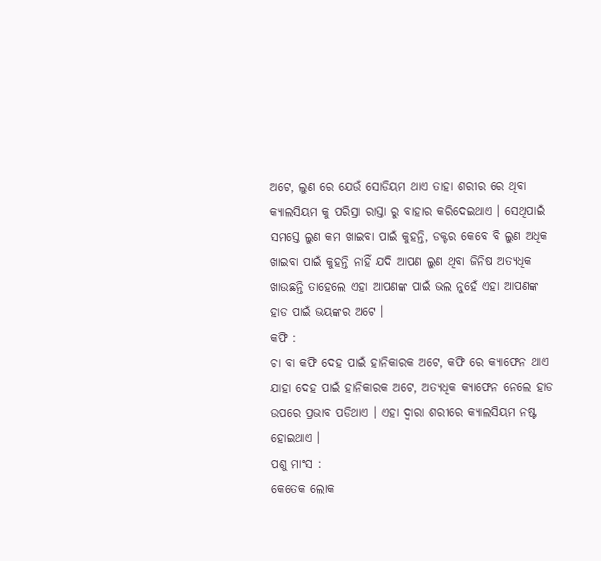ଅଟେ, ଲୁଣ ରେ ଯେଉଁ ସୋଡିୟମ ଥାଏ ତାହା ଶରୀର ରେ ଥିବା କ୍ୟାଲସିୟମ କୁ ପରିସ୍ରା ରାସ୍ତା ରୁ ବାହାର କରିଦେଇଥାଏ । ସେଥିପାଇଁ ସମସ୍ତେ ଲୁଣ କମ ଖାଇବା ପାଇଁ କୁହନ୍ତି, ଡକ୍ଟର କେବେ ବି ଲୁଣ ଅଧିକ ଖାଇବା ପାଇଁ କୁହନ୍ତି ନାହିଁ ଯଦି ଆପଣ ଲୁଣ ଥିବା ଜିନିଷ ଅତ୍ୟଧିକ ଖାଉଛନ୍ତି ତାହେଲେ ଏହା ଆପଣଙ୍କ ପାଇଁ ଭଲ ନୁହେଁ ଏହା ଆପଣଙ୍କ ହାଡ ପାଇଁ ଭୟଙ୍କର ଅଟେ ।
କଫି :
ଚା ବା କଫି ଦେହ ପାଇଁ ହାନିକାରକ ଅଟେ, କଫି ରେ କ୍ୟାଫେନ ଥାଏ ଯାହା ଦେହ ପାଇଁ ହାନିକାରକ ଅଟେ, ଅତ୍ୟଧିକ କ୍ୟାଫେନ ନେଲେ ହାଡ ଉପରେ ପ୍ରଭାବ ପଡିଥାଏ । ଏହା ଦ୍ଵାରା ଶରୀରେ କ୍ୟାଲସିୟମ ନଷ୍ଟ ହୋଇଥାଏ ।
ପଶୁ ମାଂସ :
କେତେକ ଲୋକ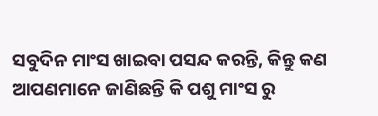ସବୁଦିନ ମାଂସ ଖାଇବା ପସନ୍ଦ କରନ୍ତି, କିନ୍ତୁ କଣ ଆପଣମାନେ ଜାଣିଛନ୍ତି କି ପଶୁ ମାଂସ ରୁ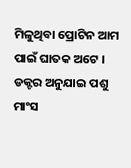ମିଳୁଥିବା ପ୍ରୋଟିନ ଆମ ପାଇଁ ଘାତକ ଅଟେ । ଡକ୍ଟର ଅନୁଯାଇ ପଶୁ ମାଂସ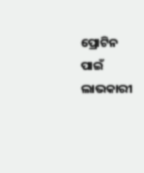ପ୍ରୋଟିନ ପାଇଁ ଲାଭକାରୀ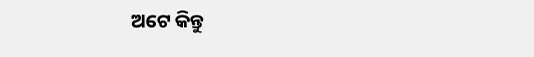ଅଟେ କିନ୍ତୁ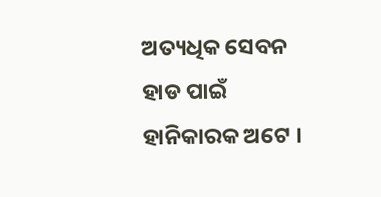ଅତ୍ୟଧିକ ସେବନ ହାଡ ପାଇଁ ହାନିକାରକ ଅଟେ ।